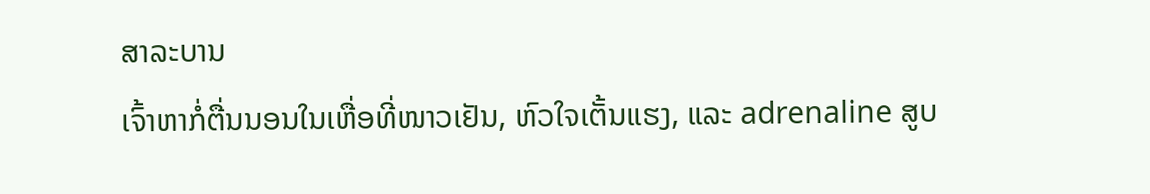ສາລະບານ
ເຈົ້າຫາກໍ່ຕື່ນນອນໃນເຫື່ອທີ່ໜາວເຢັນ, ຫົວໃຈເຕັ້ນແຮງ, ແລະ adrenaline ສູບ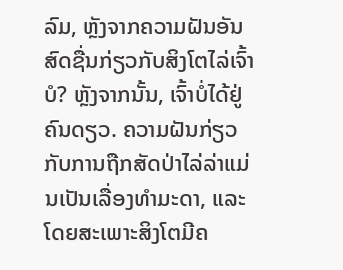ລົມ, ຫຼັງຈາກຄວາມຝັນອັນສົດຊື່ນກ່ຽວກັບສິງໂຕໄລ່ເຈົ້າບໍ? ຫຼັງຈາກນັ້ນ, ເຈົ້າບໍ່ໄດ້ຢູ່ຄົນດຽວ. ຄວາມຝັນກ່ຽວກັບການຖືກສັດປ່າໄລ່ລ່າແມ່ນເປັນເລື່ອງທຳມະດາ, ແລະໂດຍສະເພາະສິງໂຕມີຄ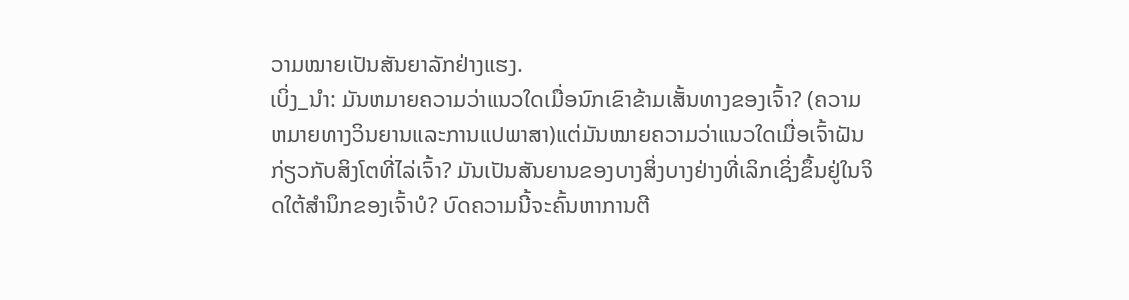ວາມໝາຍເປັນສັນຍາລັກຢ່າງແຮງ.
ເບິ່ງ_ນຳ: ມັນຫມາຍຄວາມວ່າແນວໃດເມື່ອນົກເຂົາຂ້າມເສັ້ນທາງຂອງເຈົ້າ? (ຄວາມຫມາຍທາງວິນຍານແລະການແປພາສາ)ແຕ່ມັນໝາຍຄວາມວ່າແນວໃດເມື່ອເຈົ້າຝັນກ່ຽວກັບສິງໂຕທີ່ໄລ່ເຈົ້າ? ມັນເປັນສັນຍານຂອງບາງສິ່ງບາງຢ່າງທີ່ເລິກເຊິ່ງຂຶ້ນຢູ່ໃນຈິດໃຕ້ສໍານຶກຂອງເຈົ້າບໍ? ບົດຄວາມນີ້ຈະຄົ້ນຫາການຕີ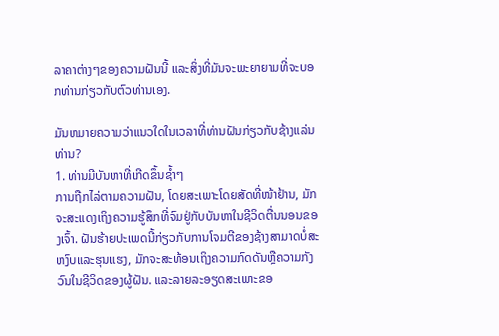ລາຄາຕ່າງໆຂອງຄວາມຝັນນີ້ ແລະສິ່ງທີ່ມັນຈະພະຍາຍາມທີ່ຈະບອກທ່ານກ່ຽວກັບຕົວທ່ານເອງ.

ມັນຫມາຍຄວາມວ່າແນວໃດໃນເວລາທີ່ທ່ານຝັນກ່ຽວກັບຊ້າງແລ່ນທ່ານ?
1. ທ່ານມີບັນຫາທີ່ເກີດຂຶ້ນຊ້ຳໆ
ການຖືກໄລ່ຕາມຄວາມຝັນ, ໂດຍສະເພາະໂດຍສັດທີ່ໜ້າຢ້ານ, ມັກຈະສະແດງເຖິງຄວາມຮູ້ສຶກທີ່ຈົມຢູ່ກັບບັນຫາໃນຊີວິດຕື່ນນອນຂອງເຈົ້າ. ຝັນຮ້າຍປະເພດນີ້ກ່ຽວກັບການໂຈມຕີຂອງຊ້າງສາມາດບໍ່ສະຫງົບແລະຮຸນແຮງ, ມັກຈະສະທ້ອນເຖິງຄວາມກົດດັນຫຼືຄວາມກັງວົນໃນຊີວິດຂອງຜູ້ຝັນ. ແລະລາຍລະອຽດສະເພາະຂອ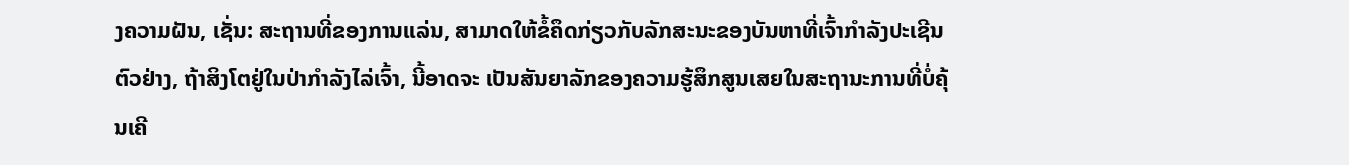ງຄວາມຝັນ, ເຊັ່ນ: ສະຖານທີ່ຂອງການແລ່ນ, ສາມາດໃຫ້ຂໍ້ຄຶດກ່ຽວກັບລັກສະນະຂອງບັນຫາທີ່ເຈົ້າກໍາລັງປະເຊີນ
ຕົວຢ່າງ, ຖ້າສິງໂຕຢູ່ໃນປ່າກໍາລັງໄລ່ເຈົ້າ, ນີ້ອາດຈະ ເປັນສັນຍາລັກຂອງຄວາມຮູ້ສຶກສູນເສຍໃນສະຖານະການທີ່ບໍ່ຄຸ້ນເຄີ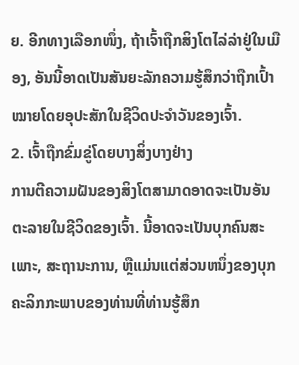ຍ. ອີກທາງເລືອກໜຶ່ງ, ຖ້າເຈົ້າຖືກສິງໂຕໄລ່ລ່າຢູ່ໃນເມືອງ, ອັນນີ້ອາດເປັນສັນຍະລັກຄວາມຮູ້ສຶກວ່າຖືກເປົ້າໝາຍໂດຍອຸປະສັກໃນຊີວິດປະຈຳວັນຂອງເຈົ້າ.
2. ເຈົ້າຖືກຂົ່ມຂູ່ໂດຍບາງສິ່ງບາງຢ່າງ
ການຕີຄວາມຝັນຂອງສິງໂຕສາມາດອາດຈະເປັນອັນຕະລາຍໃນຊີວິດຂອງເຈົ້າ. ນີ້ອາດຈະເປັນບຸກຄົນສະເພາະ, ສະຖານະການ, ຫຼືແມ່ນແຕ່ສ່ວນຫນຶ່ງຂອງບຸກຄະລິກກະພາບຂອງທ່ານທີ່ທ່ານຮູ້ສຶກ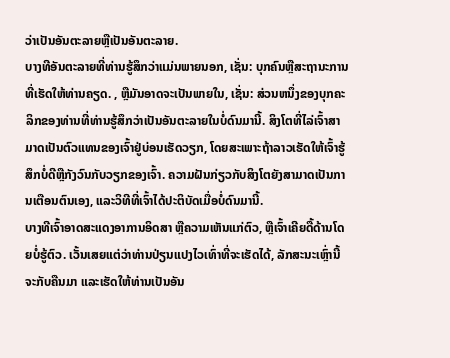ວ່າເປັນອັນຕະລາຍຫຼືເປັນອັນຕະລາຍ.
ບາງທີອັນຕະລາຍທີ່ທ່ານຮູ້ສຶກວ່າແມ່ນພາຍນອກ, ເຊັ່ນ: ບຸກຄົນຫຼືສະຖານະການທີ່ເຮັດໃຫ້ທ່ານຄຽດ. , ຫຼືມັນອາດຈະເປັນພາຍໃນ, ເຊັ່ນ: ສ່ວນຫນຶ່ງຂອງບຸກຄະລິກຂອງທ່ານທີ່ທ່ານຮູ້ສຶກວ່າເປັນອັນຕະລາຍໃນບໍ່ດົນມານີ້. ສິງໂຕທີ່ໄລ່ເຈົ້າສາມາດເປັນຕົວແທນຂອງເຈົ້າຢູ່ບ່ອນເຮັດວຽກ, ໂດຍສະເພາະຖ້າລາວເຮັດໃຫ້ເຈົ້າຮູ້ສຶກບໍ່ດີຫຼືກັງວົນກັບວຽກຂອງເຈົ້າ. ຄວາມຝັນກ່ຽວກັບສິງໂຕຍັງສາມາດເປັນການເຕືອນຕົນເອງ, ແລະວິທີທີ່ເຈົ້າໄດ້ປະຕິບັດເມື່ອບໍ່ດົນມານີ້.
ບາງທີເຈົ້າອາດສະແດງອາການອິດສາ ຫຼືຄວາມເຫັນແກ່ຕົວ, ຫຼືເຈົ້າເຄີຍດື້ດ້ານໂດຍບໍ່ຮູ້ຕົວ. ເວັ້ນເສຍແຕ່ວ່າທ່ານປ່ຽນແປງໄວເທົ່າທີ່ຈະເຮັດໄດ້, ລັກສະນະເຫຼົ່ານີ້ຈະກັບຄືນມາ ແລະເຮັດໃຫ້ທ່ານເປັນອັນ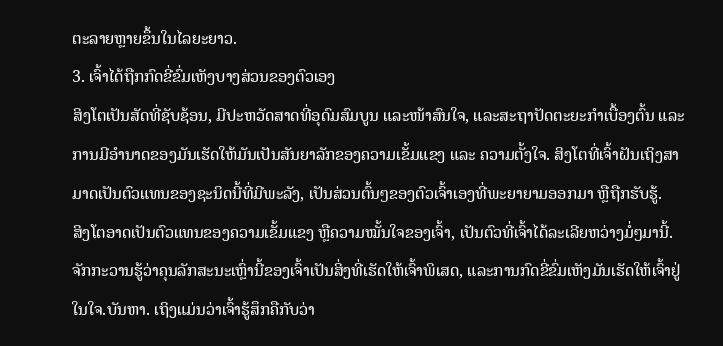ຕະລາຍຫຼາຍຂຶ້ນໃນໄລຍະຍາວ.
3. ເຈົ້າໄດ້ຖືກກົດຂີ່ຂົ່ມເຫັງບາງສ່ວນຂອງຕົວເອງ
ສິງໂຕເປັນສັດທີ່ຊັບຊ້ອນ, ມີປະຫວັດສາດທີ່ອຸດົມສົມບູນ ແລະໜ້າສົນໃຈ, ແລະສະຖາປັດຕະຍະກຳເບື້ອງຕົ້ນ ແລະ ການມີອຳນາດຂອງມັນເຮັດໃຫ້ມັນເປັນສັນຍາລັກຂອງຄວາມເຂັ້ມແຂງ ແລະ ຄວາມຕັ້ງໃຈ. ສິງໂຕທີ່ເຈົ້າຝັນເຖິງສາມາດເປັນຕົວແທນຂອງຊະນິດນີ້ທີ່ມີພະລັງ, ເປັນສ່ວນຕົ້ນໆຂອງຕົວເຈົ້າເອງທີ່ພະຍາຍາມອອກມາ ຫຼືຖືກຮັບຮູ້.
ສິງໂຕອາດເປັນຕົວແທນຂອງຄວາມເຂັ້ມແຂງ ຫຼືຄວາມໝັ້ນໃຈຂອງເຈົ້າ, ເປັນຕົວທີ່ເຈົ້າໄດ້ລະເລີຍຫວ່າງມໍ່ໆມານີ້. ຈັກກະວານຮູ້ວ່າຄຸນລັກສະນະເຫຼົ່ານີ້ຂອງເຈົ້າເປັນສິ່ງທີ່ເຮັດໃຫ້ເຈົ້າພິເສດ, ແລະການກົດຂີ່ຂົ່ມເຫັງມັນເຮັດໃຫ້ເຈົ້າຢູ່ໃນໃຈ.ບັນຫາ. ເຖິງແມ່ນວ່າເຈົ້າຮູ້ສຶກຄືກັບວ່າ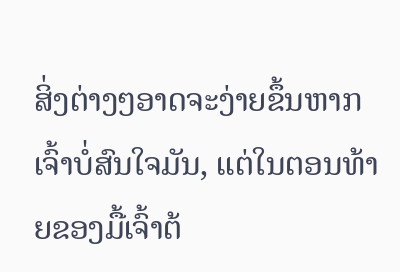ສິ່ງຕ່າງໆອາດຈະງ່າຍຂຶ້ນຫາກເຈົ້າບໍ່ສົນໃຈມັນ, ແຕ່ໃນຕອນທ້າຍຂອງມື້ເຈົ້າຕ້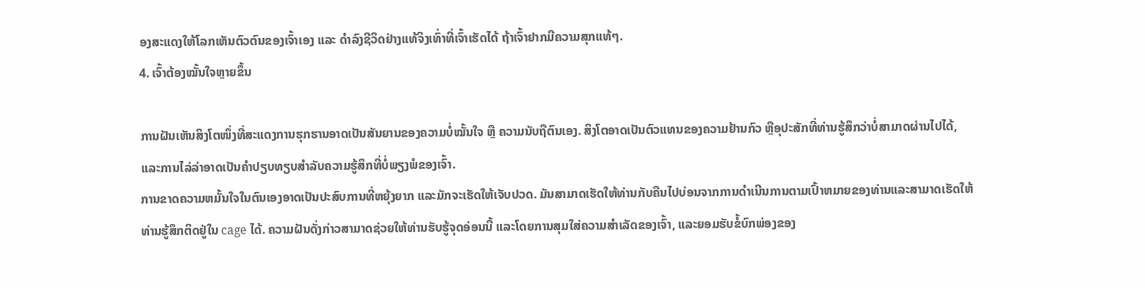ອງສະແດງໃຫ້ໂລກເຫັນຕົວຕົນຂອງເຈົ້າເອງ ແລະ ດຳລົງຊີວິດຢ່າງແທ້ຈິງເທົ່າທີ່ເຈົ້າເຮັດໄດ້ ຖ້າເຈົ້າຢາກມີຄວາມສຸກແທ້ໆ.
4. ເຈົ້າຕ້ອງໝັ້ນໃຈຫຼາຍຂຶ້ນ

ການຝັນເຫັນສິງໂຕໜຶ່ງທີ່ສະແດງການຮຸກຮານອາດເປັນສັນຍານຂອງຄວາມບໍ່ໝັ້ນໃຈ ຫຼື ຄວາມນັບຖືຕົນເອງ. ສິງໂຕອາດເປັນຕົວແທນຂອງຄວາມຢ້ານກົວ ຫຼືອຸປະສັກທີ່ທ່ານຮູ້ສຶກວ່າບໍ່ສາມາດຜ່ານໄປໄດ້, ແລະການໄລ່ລ່າອາດເປັນຄໍາປຽບທຽບສໍາລັບຄວາມຮູ້ສຶກທີ່ບໍ່ພຽງພໍຂອງເຈົ້າ.
ການຂາດຄວາມຫມັ້ນໃຈໃນຕົນເອງອາດເປັນປະສົບການທີ່ຫຍຸ້ງຍາກ ແລະມັກຈະເຮັດໃຫ້ເຈັບປວດ. ມັນສາມາດເຮັດໃຫ້ທ່ານກັບຄືນໄປບ່ອນຈາກການດໍາເນີນການຕາມເປົ້າຫມາຍຂອງທ່ານແລະສາມາດເຮັດໃຫ້ທ່ານຮູ້ສຶກຕິດຢູ່ໃນ cage ໄດ້. ຄວາມຝັນດັ່ງກ່າວສາມາດຊ່ວຍໃຫ້ທ່ານຮັບຮູ້ຈຸດອ່ອນນີ້ ແລະໂດຍການສຸມໃສ່ຄວາມສຳເລັດຂອງເຈົ້າ, ແລະຍອມຮັບຂໍ້ບົກພ່ອງຂອງ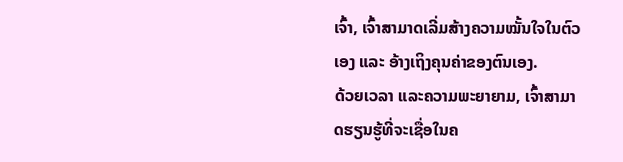ເຈົ້າ, ເຈົ້າສາມາດເລີ່ມສ້າງຄວາມໝັ້ນໃຈໃນຕົວເອງ ແລະ ອ້າງເຖິງຄຸນຄ່າຂອງຕົນເອງ.
ດ້ວຍເວລາ ແລະຄວາມພະຍາຍາມ, ເຈົ້າສາມາດຮຽນຮູ້ທີ່ຈະເຊື່ອໃນຄ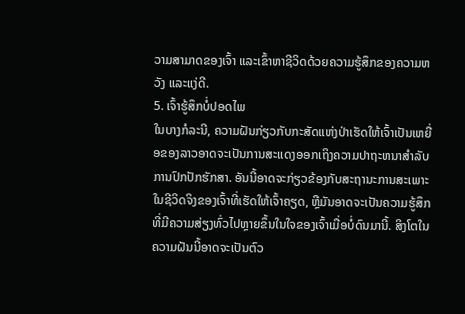ວາມສາມາດຂອງເຈົ້າ ແລະເຂົ້າຫາຊີວິດດ້ວຍຄວາມຮູ້ສຶກຂອງຄວາມຫວັງ ແລະແງ່ດີ.
5. ເຈົ້າຮູ້ສຶກບໍ່ປອດໄພ
ໃນບາງກໍລະນີ, ຄວາມຝັນກ່ຽວກັບກະສັດແຫ່ງປ່າເຮັດໃຫ້ເຈົ້າເປັນເຫຍື່ອຂອງລາວອາດຈະເປັນການສະແດງອອກເຖິງຄວາມປາຖະຫນາສໍາລັບການປົກປັກຮັກສາ. ອັນນີ້ອາດຈະກ່ຽວຂ້ອງກັບສະຖານະການສະເພາະໃນຊີວິດຈິງຂອງເຈົ້າທີ່ເຮັດໃຫ້ເຈົ້າຄຽດ, ຫຼືມັນອາດຈະເປັນຄວາມຮູ້ສຶກທີ່ມີຄວາມສ່ຽງທົ່ວໄປຫຼາຍຂຶ້ນໃນໃຈຂອງເຈົ້າເມື່ອບໍ່ດົນມານີ້. ສິງໂຕໃນຄວາມຝັນນີ້ອາດຈະເປັນຕົວ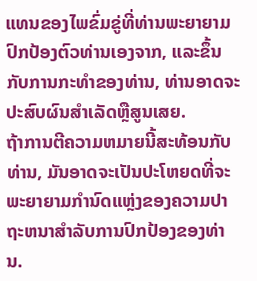ແທນຂອງໄພຂົ່ມຂູ່ທີ່ທ່ານພະຍາຍາມປົກປ້ອງຕົວທ່ານເອງຈາກ, ແລະຂຶ້ນກັບການກະທໍາຂອງທ່ານ, ທ່ານອາດຈະປະສົບຜົນສໍາເລັດຫຼືສູນເສຍ.
ຖ້າການຕີຄວາມຫມາຍນີ້ສະທ້ອນກັບທ່ານ, ມັນອາດຈະເປັນປະໂຫຍດທີ່ຈະພະຍາຍາມກໍານົດແຫຼ່ງຂອງຄວາມປາຖະຫນາສໍາລັບການປົກປ້ອງຂອງທ່ານ.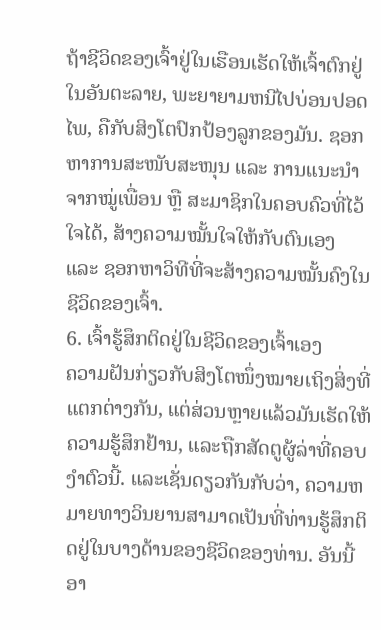ຖ້າຊີວິດຂອງເຈົ້າຢູ່ໃນເຮືອນເຮັດໃຫ້ເຈົ້າຕົກຢູ່ໃນອັນຕະລາຍ, ພະຍາຍາມຫນີໄປບ່ອນປອດໄພ, ຄືກັບສິງໂຕປົກປ້ອງລູກຂອງມັນ. ຊອກຫາການສະໜັບສະໜຸນ ແລະ ການແນະນຳຈາກໝູ່ເພື່ອນ ຫຼື ສະມາຊິກໃນຄອບຄົວທີ່ໄວ້ໃຈໄດ້, ສ້າງຄວາມໝັ້ນໃຈໃຫ້ກັບຕົນເອງ ແລະ ຊອກຫາວິທີທີ່ຈະສ້າງຄວາມໝັ້ນຄົງໃນຊີວິດຂອງເຈົ້າ.
6. ເຈົ້າຮູ້ສຶກຕິດຢູ່ໃນຊີວິດຂອງເຈົ້າເອງ
ຄວາມຝັນກ່ຽວກັບສິງໂຕໜຶ່ງໝາຍເຖິງສິ່ງທີ່ແຕກຕ່າງກັນ, ແຕ່ສ່ວນຫຼາຍແລ້ວມັນເຮັດໃຫ້ຄວາມຮູ້ສຶກຢ້ານ, ແລະຖືກສັດຕູຜູ້ລ່າທີ່ຄອບງຳຕົວນີ້. ແລະເຊັ່ນດຽວກັນກັບວ່າ, ຄວາມຫມາຍທາງວິນຍານສາມາດເປັນທີ່ທ່ານຮູ້ສຶກຕິດຢູ່ໃນບາງດ້ານຂອງຊີວິດຂອງທ່ານ. ອັນນີ້ອາ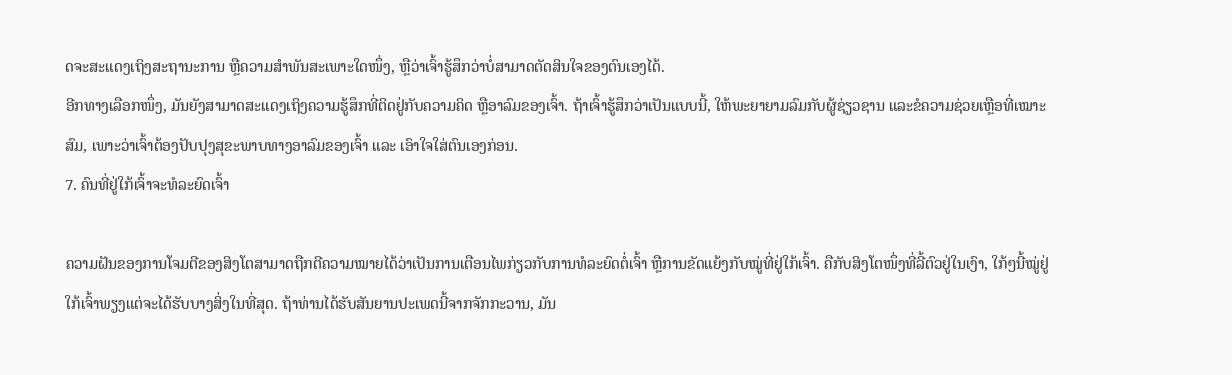ດຈະສະແດງເຖິງສະຖານະການ ຫຼືຄວາມສຳພັນສະເພາະໃດໜຶ່ງ, ຫຼືວ່າເຈົ້າຮູ້ສຶກວ່າບໍ່ສາມາດຕັດສິນໃຈຂອງຕົນເອງໄດ້.
ອີກທາງເລືອກໜຶ່ງ, ມັນຍັງສາມາດສະແດງເຖິງຄວາມຮູ້ສຶກທີ່ຕິດຢູ່ກັບຄວາມຄິດ ຫຼືອາລົມຂອງເຈົ້າ. ຖ້າເຈົ້າຮູ້ສຶກວ່າເປັນແບບນີ້, ໃຫ້ພະຍາຍາມລົມກັບຜູ້ຊ່ຽວຊານ ແລະຂໍຄວາມຊ່ວຍເຫຼືອທີ່ເໝາະສົມ, ເພາະວ່າເຈົ້າຕ້ອງປັບປຸງສຸຂະພາບທາງອາລົມຂອງເຈົ້າ ແລະ ເອົາໃຈໃສ່ຕົນເອງກ່ອນ.
7. ຄົນທີ່ຢູ່ໃກ້ເຈົ້າຈະທໍລະຍົດເຈົ້າ

ຄວາມຝັນຂອງການໂຈມຕີຂອງສິງໂຕສາມາດຖືກຕີຄວາມໝາຍໄດ້ວ່າເປັນການເຕືອນໄພກ່ຽວກັບການທໍລະຍົດຕໍ່ເຈົ້າ ຫຼືການຂັດແຍ້ງກັບໝູ່ທີ່ຢູ່ໃກ້ເຈົ້າ. ຄືກັບສິງໂຕໜຶ່ງທີ່ລີ້ຕົວຢູ່ໃນເງົາ, ໃກ້ໆນີ້ໝູ່ຢູ່ໃກ້ເຈົ້າພຽງແຕ່ຈະໄດ້ຮັບບາງສິ່ງໃນທີ່ສຸດ. ຖ້າທ່ານໄດ້ຮັບສັນຍານປະເພດນີ້ຈາກຈັກກະວານ, ມັນ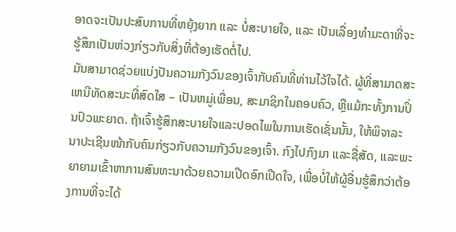ອາດຈະເປັນປະສົບການທີ່ຫຍຸ້ງຍາກ ແລະ ບໍ່ສະບາຍໃຈ, ແລະ ເປັນເລື່ອງທຳມະດາທີ່ຈະຮູ້ສຶກເປັນຫ່ວງກ່ຽວກັບສິ່ງທີ່ຕ້ອງເຮັດຕໍ່ໄປ.
ມັນສາມາດຊ່ວຍແບ່ງປັນຄວາມກັງວົນຂອງເຈົ້າກັບຄົນທີ່ທ່ານໄວ້ໃຈໄດ້. ຜູ້ທີ່ສາມາດສະເຫນີທັດສະນະທີ່ສົດໃສ – ເປັນຫມູ່ເພື່ອນ, ສະມາຊິກໃນຄອບຄົວ, ຫຼືແມ້ກະທັ້ງການປິ່ນປົວພະຍາດ. ຖ້າເຈົ້າຮູ້ສຶກສະບາຍໃຈແລະປອດໄພໃນການເຮັດເຊັ່ນນັ້ນ, ໃຫ້ພິຈາລະນາປະເຊີນໜ້າກັບຄົນກ່ຽວກັບຄວາມກັງວົນຂອງເຈົ້າ. ກົງໄປກົງມາ ແລະຊື່ສັດ, ແລະພະຍາຍາມເຂົ້າຫາການສົນທະນາດ້ວຍຄວາມເປີດອົກເປີດໃຈ, ເພື່ອບໍ່ໃຫ້ຜູ້ອື່ນຮູ້ສຶກວ່າຕ້ອງການທີ່ຈະໄດ້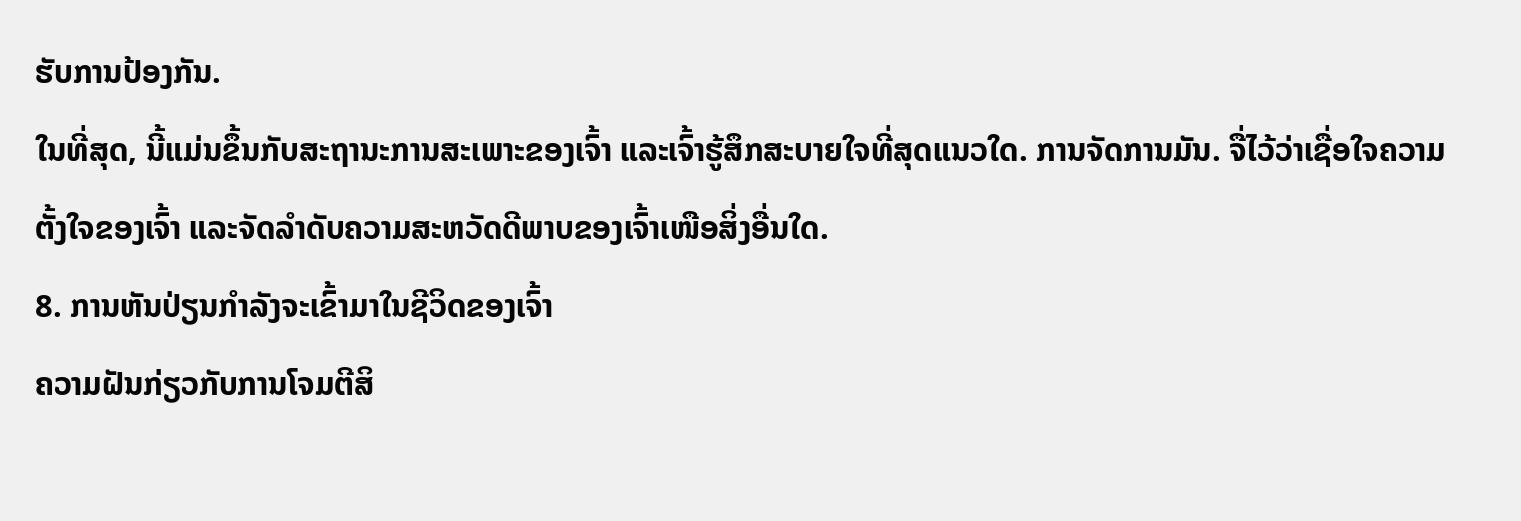ຮັບການປ້ອງກັນ.
ໃນທີ່ສຸດ, ນີ້ແມ່ນຂຶ້ນກັບສະຖານະການສະເພາະຂອງເຈົ້າ ແລະເຈົ້າຮູ້ສຶກສະບາຍໃຈທີ່ສຸດແນວໃດ. ການຈັດການມັນ. ຈື່ໄວ້ວ່າເຊື່ອໃຈຄວາມຕັ້ງໃຈຂອງເຈົ້າ ແລະຈັດລໍາດັບຄວາມສະຫວັດດີພາບຂອງເຈົ້າເໜືອສິ່ງອື່ນໃດ.
8. ການຫັນປ່ຽນກຳລັງຈະເຂົ້າມາໃນຊີວິດຂອງເຈົ້າ
ຄວາມຝັນກ່ຽວກັບການໂຈມຕີສິ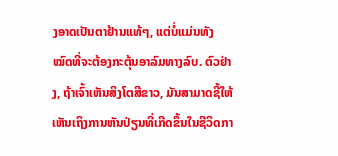ງອາດເປັນຕາຢ້ານແທ້ໆ, ແຕ່ບໍ່ແມ່ນທັງໝົດທີ່ຈະຕ້ອງກະຕຸ້ນອາລົມທາງລົບ. ຕົວຢ່າງ, ຖ້າເຈົ້າເຫັນສິງໂຕສີຂາວ, ມັນສາມາດຊີ້ໃຫ້ເຫັນເຖິງການຫັນປ່ຽນທີ່ເກີດຂຶ້ນໃນຊີວິດກາ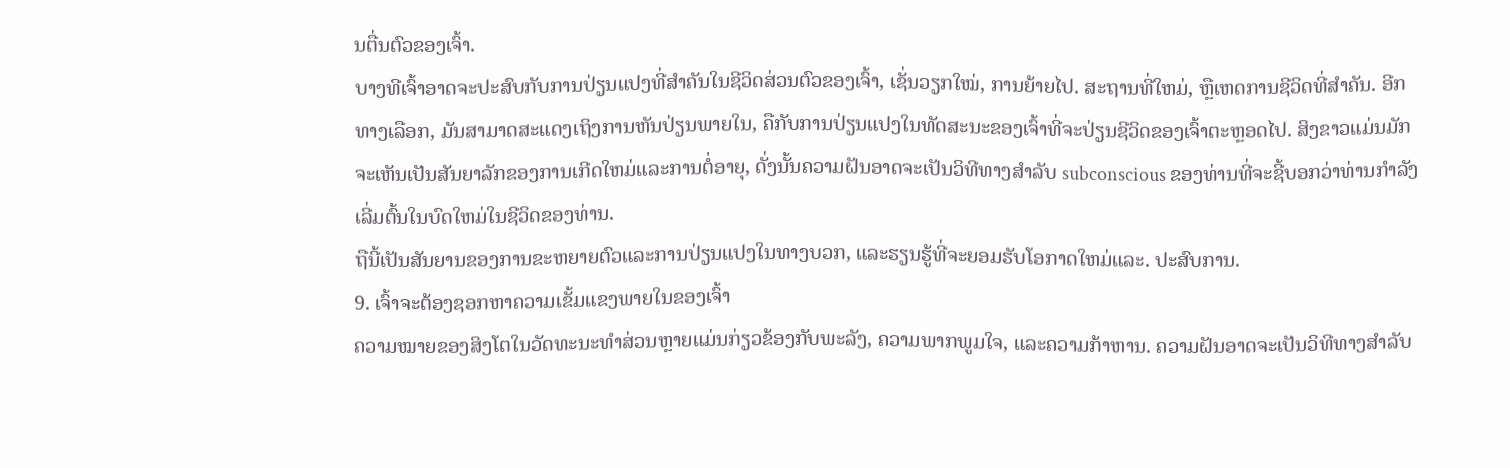ນຕື່ນຕົວຂອງເຈົ້າ.
ບາງທີເຈົ້າອາດຈະປະສົບກັບການປ່ຽນແປງທີ່ສໍາຄັນໃນຊີວິດສ່ວນຕົວຂອງເຈົ້າ, ເຊັ່ນວຽກໃໝ່, ການຍ້າຍໄປ. ສະຖານທີ່ໃຫມ່, ຫຼືເຫດການຊີວິດທີ່ສໍາຄັນ. ອີກທາງເລືອກ, ມັນສາມາດສະແດງເຖິງການຫັນປ່ຽນພາຍໃນ, ຄືກັບການປ່ຽນແປງໃນທັດສະນະຂອງເຈົ້າທີ່ຈະປ່ຽນຊີວິດຂອງເຈົ້າຕະຫຼອດໄປ. ສິງຂາວແມ່ນມັກຈະເຫັນເປັນສັນຍາລັກຂອງການເກີດໃຫມ່ແລະການຕໍ່ອາຍຸ, ດັ່ງນັ້ນຄວາມຝັນອາດຈະເປັນວິທີທາງສໍາລັບ subconscious ຂອງທ່ານທີ່ຈະຊີ້ບອກວ່າທ່ານກໍາລັງເລີ່ມຕົ້ນໃນບົດໃຫມ່ໃນຊີວິດຂອງທ່ານ.
ຖືນີ້ເປັນສັນຍານຂອງການຂະຫຍາຍຕົວແລະການປ່ຽນແປງໃນທາງບວກ, ແລະຮຽນຮູ້ທີ່ຈະຍອມຮັບໂອກາດໃຫມ່ແລະ. ປະສົບການ.
9. ເຈົ້າຈະຕ້ອງຊອກຫາຄວາມເຂັ້ມແຂງພາຍໃນຂອງເຈົ້າ
ຄວາມໝາຍຂອງສິງໂຕໃນວັດທະນະທໍາສ່ວນຫຼາຍແມ່ນກ່ຽວຂ້ອງກັບພະລັງ, ຄວາມພາກພູມໃຈ, ແລະຄວາມກ້າຫານ. ຄວາມຝັນອາດຈະເປັນວິທີທາງສໍາລັບ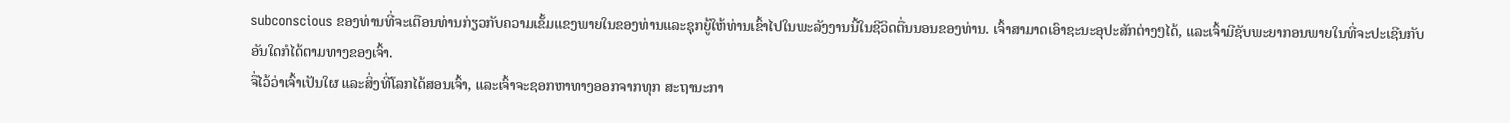subconscious ຂອງທ່ານທີ່ຈະເຕືອນທ່ານກ່ຽວກັບຄວາມເຂັ້ມແຂງພາຍໃນຂອງທ່ານແລະຊຸກຍູ້ໃຫ້ທ່ານເຂົ້າໄປໃນພະລັງງານນີ້ໃນຊີວິດຕື່ນນອນຂອງທ່ານ. ເຈົ້າສາມາດເອົາຊະນະອຸປະສັກຕ່າງໆໄດ້, ແລະເຈົ້າມີຊັບພະຍາກອນພາຍໃນທີ່ຈະປະເຊີນກັບອັນໃດກໍໄດ້ຕາມທາງຂອງເຈົ້າ.
ຈື່ໄວ້ວ່າເຈົ້າເປັນໃຜ ແລະສິ່ງທີ່ໂລກໄດ້ສອນເຈົ້າ, ແລະເຈົ້າຈະຊອກຫາທາງອອກຈາກທຸກ ສະຖານະກາ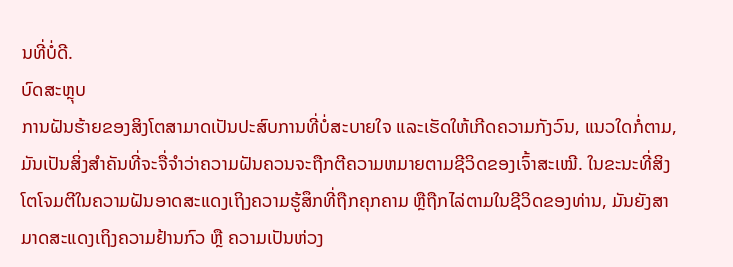ນທີ່ບໍ່ດີ.
ບົດສະຫຼຸບ
ການຝັນຮ້າຍຂອງສິງໂຕສາມາດເປັນປະສົບການທີ່ບໍ່ສະບາຍໃຈ ແລະເຮັດໃຫ້ເກີດຄວາມກັງວົນ, ແນວໃດກໍ່ຕາມ, ມັນເປັນສິ່ງສໍາຄັນທີ່ຈະຈື່ຈໍາວ່າຄວາມຝັນຄວນຈະຖືກຕີຄວາມຫມາຍຕາມຊີວິດຂອງເຈົ້າສະເໝີ. ໃນຂະນະທີ່ສິງໂຕໂຈມຕີໃນຄວາມຝັນອາດສະແດງເຖິງຄວາມຮູ້ສຶກທີ່ຖືກຄຸກຄາມ ຫຼືຖືກໄລ່ຕາມໃນຊີວິດຂອງທ່ານ, ມັນຍັງສາມາດສະແດງເຖິງຄວາມຢ້ານກົວ ຫຼື ຄວາມເປັນຫ່ວງ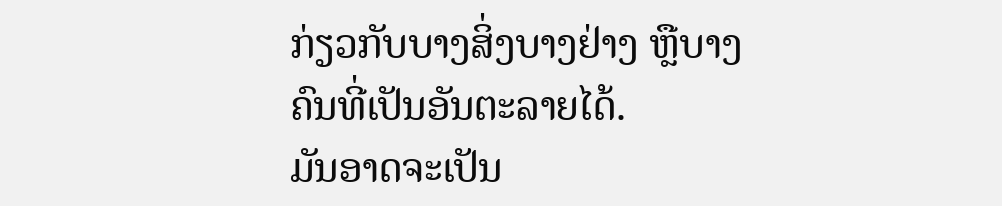ກ່ຽວກັບບາງສິ່ງບາງຢ່າງ ຫຼືບາງຄົນທີ່ເປັນອັນຕະລາຍໄດ້.
ມັນອາດຈະເປັນ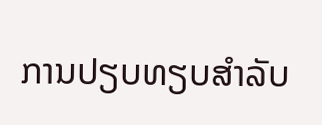ການປຽບທຽບສຳລັບ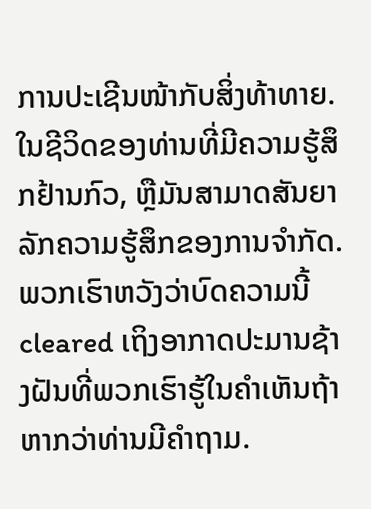ການປະເຊີນໜ້າກັບສິ່ງທ້າທາຍ. ໃນຊີວິດຂອງທ່ານທີ່ມີຄວາມຮູ້ສຶກຢ້ານກົວ, ຫຼືມັນສາມາດສັນຍາລັກຄວາມຮູ້ສຶກຂອງການຈໍາກັດ. ພວກເຮົາຫວັງວ່າບົດຄວາມນີ້ cleared ເຖິງອາກາດປະມານຊ້າງຝັນທີ່ພວກເຮົາຮູ້ໃນຄໍາເຫັນຖ້າຫາກວ່າທ່ານມີຄຳຖາມ.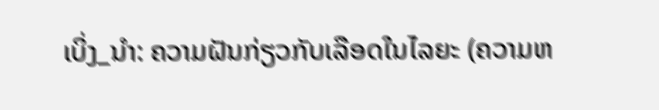ເບິ່ງ_ນຳ: ຄວາມຝັນກ່ຽວກັບເລືອດໃນໄລຍະ (ຄວາມຫ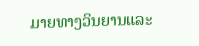ມາຍທາງວິນຍານແລະ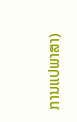ການແປພາສາ)